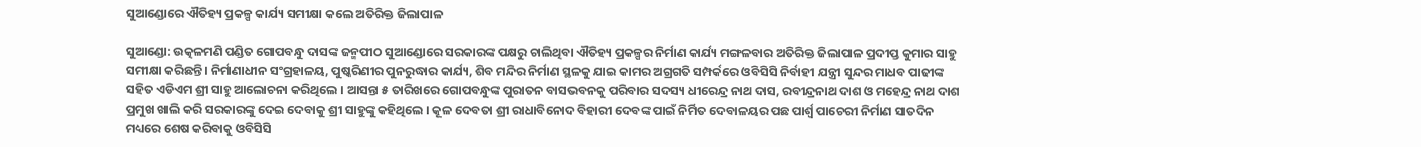ସୁଆଣ୍ଡୋରେ ଐତିହ୍ୟ ପ୍ରକଳ୍ପ କାର୍ଯ୍ୟ ସମୀକ୍ଷା କଲେ ଅତିରିକ୍ତ ଜିଲାପାଳ

ସୁଆଣ୍ଡୋ: ଉତ୍କଳମଣି ପଣ୍ଡିତ ଗୋପବନ୍ଧୁ ଦାସଙ୍କ ଜନ୍ମପୀଠ ସୁଆଣ୍ଡୋରେ ସରକାରଙ୍କ ପକ୍ଷରୁ ଚାଲିଥିବା ଐତିହ୍ୟ ପ୍ରକଳ୍ପର ନିର୍ମାଣ କାର୍ଯ୍ୟ ମଙ୍ଗଳବାର ଅତିରିକ୍ତ ଜିଲାପାଳ ପ୍ରଦୀପ୍ତ କୁମାର ସାହୁ ସମୀକ୍ଷା କରିଛନ୍ତି । ନିର୍ମାଣାଧୀନ ସଂଗ୍ରହାଳୟ, ପୁଷ୍କରିଣୀର ପୁନରୁଦ୍ଧାର କାର୍ଯ୍ୟ, ଶିବ ମନ୍ଦିର ନିର୍ମାଣ ସ୍ଥଳକୁ ଯାଇ କାମର ଅଗ୍ରଗତି ସମ୍ପର୍କରେ ଓବିସିସି ନିର୍ବାହୀ ଯନ୍ତ୍ରୀ ସୁନ୍ଦର ମାଧବ ପାଢୀଙ୍କ ସହିତ ଏଡିଏମ ଶ୍ରୀ ସାହୁ ଆଲୋଚନା କରିଥିଲେ । ଆସନ୍ତା ୫ ତାରିଖରେ ଗୋପବନ୍ଧୁଙ୍କ ପୁରାତନ ବାସଭବନକୁ ପରିବାର ସଦସ୍ୟ ଧୀରେନ୍ଦ୍ର ନାଥ ଦାସ, ରବୀନ୍ଦ୍ରନାଥ ଦାଶ ଓ ମହେନ୍ଦ୍ର ନାଥ ଦାଶ ପ୍ରମୁଖ ଖାଲି କରି ସରକାରଙ୍କୁ ଦେଇ ଦେବାକୁ ଶ୍ରୀ ସାହୁଙ୍କୁ କହିଥିଲେ । କୂଳ ଦେବତା ଶ୍ରୀ ରାଧାବିନୋଦ ବିହାରୀ ଦେବଙ୍କ ପାଇଁ ନିର୍ମିତ ଦେବାଳୟର ପଛ ପାର୍ଶ୍ୱ ପାଚେରୀ ନିର୍ମାଣ ସାତଦିନ ମଧ୍ୟରେ ଶେଷ କରିବାକୁ ଓବିସିସି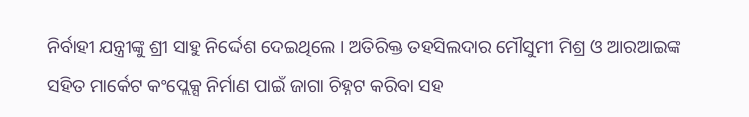ନିର୍ବାହୀ ଯନ୍ତ୍ରୀଙ୍କୁ ଶ୍ରୀ ସାହୁ ନିର୍ଦ୍ଦେଶ ଦେଇଥିଲେ । ଅତିରିକ୍ତ ତହସିଲଦାର ମୌସୁମୀ ମିଶ୍ର ଓ ଆରଆଇଙ୍କ ସହିତ ମାର୍କେଟ କଂପ୍ଲେକ୍ସ ନିର୍ମାଣ ପାଇଁ ଜାଗା ଚିହ୍ନଟ କରିବା ସହ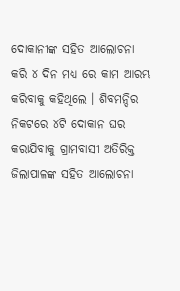ଦୋକାନୀଙ୍କ ସହିତ ଆଲୋଚନା କରି ୪ ଦିନ ମଧ୍ୟ ରେ କାମ ଆରମ୍ଭ କରିବାକୁ କହିଥିଲେ । ଶିବମନ୍ଦିର ନିକଟରେ ୪ଟି ଦୋକାନ ଘର କରାଯିବାକୁ ଗ୍ରାମବାସୀ ଅତିରିକ୍ତ ଜିଲାପାଳଙ୍କ ସହିତ ଆଲୋଚନା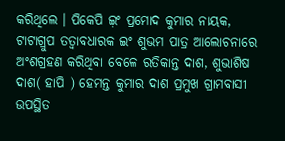କରିଥିଲେ । ପିକେପି ଇ଼ଂ ପ୍ରମୋଦ କୁମାର ନାୟକ, ଟାଟାଗ୍ରୁପ ତତ୍ୱାବଧାରକ ଇଂ ଶୁଭମ ପାତ୍ର ଆଲୋଚନାରେ ଅଂଶଗ୍ରହଣ କରିଥିବା ବେଳେ ରତିକାନ୍ତ ଦାଶ, ଶୁଭାଶିଷ ଦାଶ( ହାପି ) ହେମନ୍ତ କୁମାର ଦାଶ ପ୍ରମୁଖ ଗ୍ରାମବାସୀ ଉପସ୍ଥିତ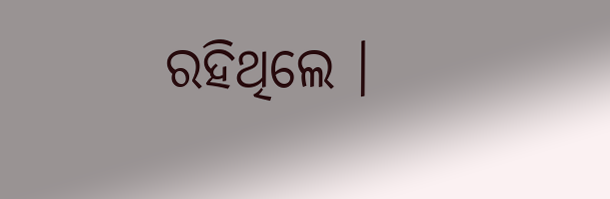ରହିଥିଲେ ।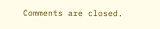Comments are closed.